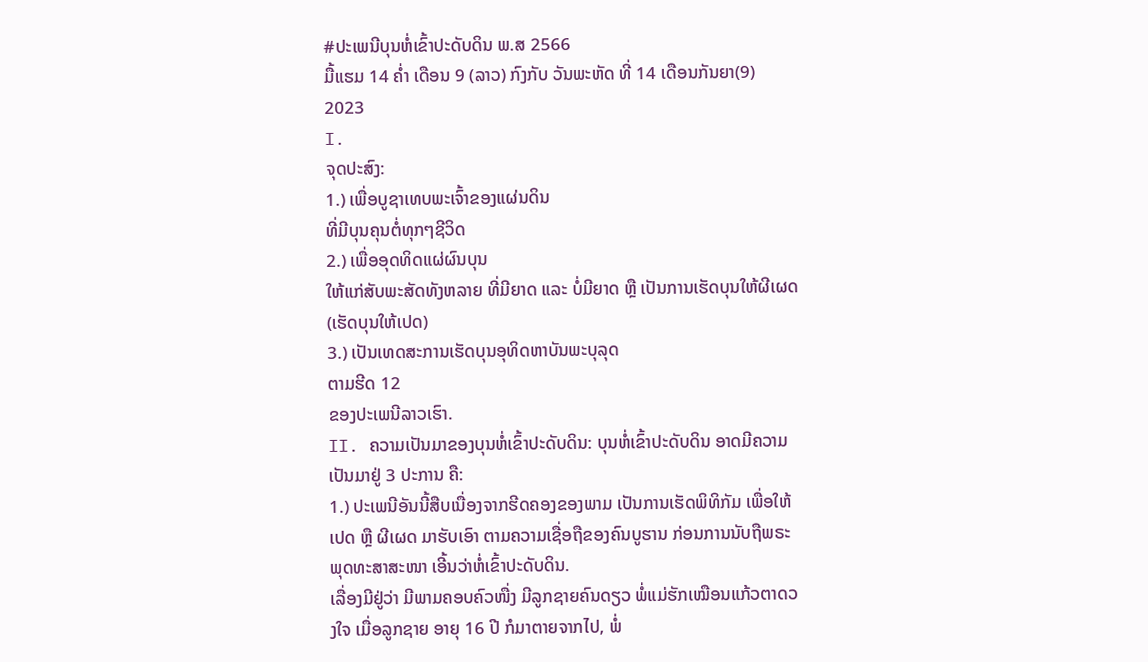#ປະເພນີບຸນຫໍ່ເຂົ້າປະດັບດິນ ພ.ສ 2566
ມື້ແຮມ 14 ຄ່ຳ ເດືອນ 9 (ລາວ) ກົງກັບ ວັນພະຫັດ ທີ່ 14 ເດືອນກັນຍາ(9) 2023
I.
ຈຸດປະສົງ:
1.) ເພື່ອບູຊາເທບພະເຈົ້າຂອງແຜ່ນດິນ
ທີ່ມີບຸນຄຸນຕໍ່ທຸກໆຊີວິດ
2.) ເພື່ອອຸດທິດແຜ່ຜົນບຸນ
ໃຫ້ແກ່ສັບພະສັດທັງຫລາຍ ທີ່ມີຍາດ ແລະ ບໍ່ມີຍາດ ຫຼື ເປັນການເຮັດບຸນໃຫ້ຜີເຜດ
(ເຮັດບຸນໃຫ້ເປດ)
3.) ເປັນເທດສະການເຮັດບຸນອຸທິດຫາບັນພະບຸລຸດ
ຕາມຮີດ 12
ຂອງປະເພນີລາວເຮົາ.
II. ຄວາມເປັນມາຂອງບຸນຫໍ່ເຂົ້າປະດັບດິນ: ບຸນຫໍ່ເຂົ້າປະດັບດິນ ອາດມີຄວາມເປັນມາຢູ່ 3 ປະການ ຄື:
1.) ປະເພນີອັນນີ້ສືບເນື່ອງຈາກຮີດຄອງຂອງພາມ ເປັນການເຮັດພິທິກັມ ເພື່ອໃຫ້ເປດ ຫຼື ຜີເຜດ ມາຮັບເອົາ ຕາມຄວາມເຊື່ອຖືຂອງຄົນບູຮານ ກ່ອນການນັບຖືພຣະພຸດທະສາສະໜາ ເອີ້ນວ່າຫໍ່ເຂົ້າປະດັບດິນ.
ເລື່ອງມີຢູ່ວ່າ ມີພາມຄອບຄົວໜື່ງ ມີລູກຊາຍຄົນດຽວ ພໍ່ແມ່ຮັກເໝືອນແກ້ວຕາດວງໃຈ ເມື່ອລູກຊາຍ ອາຍຸ 16 ປີ ກໍມາຕາຍຈາກໄປ, ພໍ່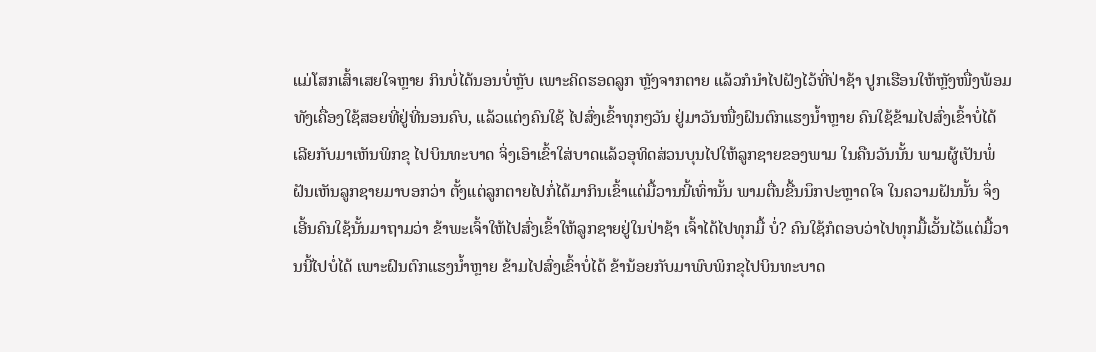ແມ່ໂສກເສົ້າເສຍໃຈຫຼາຍ ກິນບໍ່ໄດ້ນອນບໍ່ຫຼັບ ເພາະຄິດຮອດລູກ ຫຼັງຈາກຕາຍ ແລ້ວກໍນຳໄປຝັງໄວ້ທີ່ປ່າຊ້າ ປູກເຮືອນໃຫ້ຫຼັງໜື່ງພ້ອມທັງເຄື່ອງໃຊ້ສອຍທີ່ຢູ່ທີ່ນອນຄົບ, ແລ້ວແຕ່ງຄົນໃຊ້ ໄປສົ່ງເຂົ້າທຸກໆວັນ ຢູ່ມາວັນໜື່ງຝົນຕົກແຮງນໍ້າຫຼາຍ ຄົນໃຊ້ຂ້າມໄປສົ່ງເຂົ້າບໍ່ໄດ້ ເລີຍກັບມາເຫັນພິກຂຸ ໄປບິນທະບາດ ຈິ່ງເອົາເຂົ້າໃສ່ບາດແລ້ວອຸທິດສ່ວນບຸນໄປໃຫ້ລູກຊາຍຂອງພາມ ໃນຄືນວັນນັ້ນ ພາມຜູ້ເປັນພໍ່ ຝັນເຫັນລູກຊາຍມາບອກວ່າ ຕັ້ງແຕ່ລູກຕາຍໄປກໍ່ໄດ້ມາກິນເຂົ້າແຕ່ມື້ວານນີ້ເທົ່ານັ້ນ ພາມຕື່ນຂື້ນນຶກປະຫຼາດໃຈ ໃນຄວາມຝັນນັ້ນ ຈຶ່ງເອີ້ນຄົນໃຊ້ນັ້ນມາຖາມວ່າ ຂ້າພະເຈົ້າໃຫ້ໄປສົ່ງເຂົ້າໃຫ້ລູກຊາຍຢູ່ໃນປ່າຊ້າ ເຈົ້າໄດ້ໄປທຸກມື້ ບໍ່? ຄົນໃຊ້ກໍຕອບວ່າໄປທຸກມື້ເວັ້ນໄວ້ແຕ່ມື້ວານນີ້ໄປບໍ່ໄດ້ ເພາະຝົນຕົກແຮງນໍ້າຫຼາຍ ຂ້າມໄປສົ່ງເຂົ້າບໍ່ໄດ້ ຂ້ານ້ອຍກັບມາພົບພິກຂຸໄປບິນທະບາດ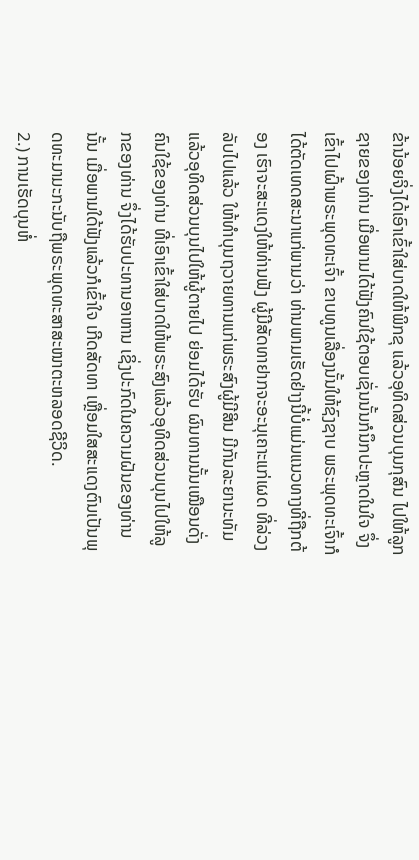ຂ້ານ້ອຍຈິ່ງໄດ້ເອົາເຂົ້າໃສ່ບາດໃຫ້ພິກຂຸ ແລ້ວອຸທິດສ່ວນບຸນກຸສົນ ໄປໃຫ້ລູກຊາຍຂອງທ່ານ ເມື່ອພາມໄດ້ຟັງຄົນໃຊ້ຕອບເຊັ່ນນັ້ນກໍນຶກປະຫຼາດໃນໃຈ ຈຶ່ງເຂົ້າໄປເຝົ້າພຣະພຸດທະເຈົ້າ ຂາບທູນເລື່ອງນັ້ນໃຫ້ຊົງຊາບ ພຣະພຸດທະເຈົ້າກໍໄດ້ຕັດເທດສະນາແກ່ພາມວ່າ ທ່ານພາມເຮັດຢ່າງນີ້ບໍ່ແມ່ນແນວທາງທີ່ຖືກຕ້ອງ ເຮົາຈະສະແດງໃຫ້ທ່ານຟັງ ຜູ້ມີສັດທາຢາກຈະອະນຸເຄາະແກ່ເຜດ ທີ່ລ່ວງລັບໄປແລ້ວ ໃຫ້ທຳບຸນຖວາຍທານແກ່ພຣະສົງຜູ້ມີສິນ ມີກັນລະຍານະທັມແລ້ວອຸທິດສ່ວນບຸນໄປໃຫ້ຜູ້ຕາຍໄປ ຍ່ອມໄດ້ຮັບ ຜົນທານນັ້ນເໝືອນດັ່ງຄົນໃຊ້ຂອງທ່ານ ທີ່ເອົາເຂົ້າໃສ່ບາດໃຫ້ພຣະສົງແລ້ວອຸທິດສ່ວນບຸນໄປໃຫ້ລູກຂອງທ່ານ ຈຶ່ງໄດ້ຮັບປະທານອາຫານ ເຊິ່ງປະກົດໃນຄວາມຝັນຂອງທ່ານນັ້ນ ເມື່ອພາມໃດ້ຟັງແລ້ວກໍເຂົ້າໃຈ ເກີດສັດທາ ເຫຼື່ອມໃສສະແດງຕົນເປັນພຸດທະມາມະກະນັບຖືພຣະພຸດທະສາສະໜາຕະຫລອດຊີວິດ.
2.) ການເຮັດບຸນຫໍ່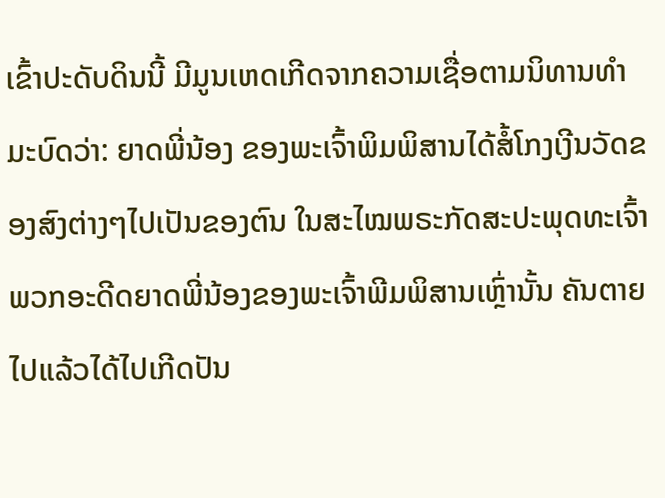ເຂົ້າປະດັບດິນນີ້ ມີມູນເຫດເກີດຈາກຄວາມເຊື່ອຕາມນິທານທໍາມະບົດວ່າ: ຍາດພີ່ນ້ອງ ຂອງພະເຈົ້າພິມພິສານໄດ້ສໍ້ໂກງເງີນວັດຂອງສົງຕ່າງໆໄປເປັນຂອງຕົນ ໃນສະໄໝພຣະກັດສະປະພຸດທະເຈົ້າ ພວກອະດີດຍາດພີ່ນ້ອງຂອງພະເຈົ້າພີມພິສານເຫຼົ່ານັ້ນ ຄັນຕາຍໄປແລ້ວໄດ້ໄປເກີດປັນ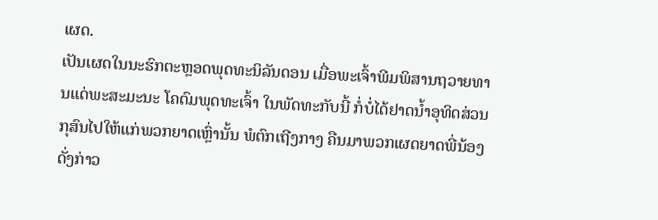ເຜດ.
ເປັນເຜດໃນນະຮົກຕະຫຼອດພຸດທະນິລັນດອນ ເມື່ອພະເຈົ້າພີມພິສານຖວາຍທານແດ່ພະສະມະນະ ໂຄດົມພຸດທະເຈົ້າ ໃນພັດທະກັບນີ້ ກໍ່ບໍ່ໄດ້ຢາດນໍ້າອຸທິດສ່ວນກຸສົນໄປໃຫ້ແກ່ພວກຍາດເຫຼົ່ານັ້ນ ພໍຕົກເຖີງກາງ ຄືນມາພວກເຜດຍາດພີ່ນ້ອງດັ່ງກ່າວ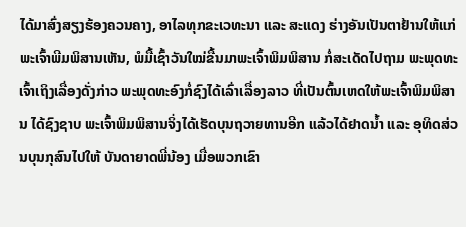ໄດ້ມາສົ່ງສຽງຮ້ອງຄວນຄາງ, ອາໄລທຸກຂະເວທະນາ ແລະ ສະແດງ ຮ່າງອັນເປັນຕາຢ້ານໃຫ້ແກ່ພະເຈົ້າພີມພິສານເຫັນ, ພໍມື້ເຊົ້າວັນໃໝ່ຂື້ນມາພະເຈົ້າພິມພິສານ ກໍ່ສະເດັດໄປຖາມ ພະພຸດທະເຈົ້າເຖິງເລື່ອງດັ່ງກ່າວ ພະພຸດທະອົງກໍ່ຊົງໄດ້ເລົ່າເລື່ອງລາວ ທີ່ເປັນຕົ້ນເຫດໃຫ້ພະເຈົ້າພິມພິສານ ໄດ້ຊົງຊາບ ພະເຈົ້າພິມພິສານຈິ່ງໄດ້ເຮັດບຸນຖວາຍທານອີກ ແລ້ວໄດ້ຢາດນໍ້າ ແລະ ອຸທິດສ່ວນບຸນກຸສົນໄປໃຫ້ ບັນດາຍາດພີ່ນ້ອງ ເມື່ອພວກເຂົາ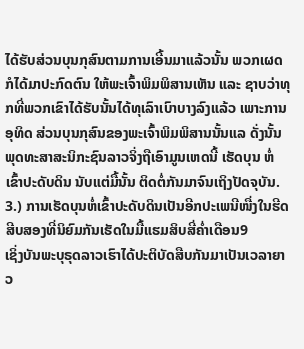ໄດ້ຮັບສ່ວນບຸນກຸສົນຕາມການເອີ້ນມາແລ້ວນັ້ນ ພວກເຜດກໍໄດ້ມາປະກົດຕົນ ໃຫ້ພະເຈົ້າພິມພິສານເຫັນ ແລະ ຊາບວ່າທຸກທີ່ພວກເຂົາໄດ້ຮັບນັ້ນໄດ້ທຸເລົາເບົາບາງລົງແລ້ວ ເພາະການອຸທິດ ສ່ວນບຸນກຸສົນຂອງພະເຈົ້າພິມພິສານນັ້ນແລ ດັ່ງນັ້ນພຸດທະສາສະນິກະຊົນລາວຈິ່ງຖືເອົາມູນເຫດນີ້ ເຮັດບຸນ ຫໍ່ເຂົ້າປະດັບດິນ ນັບແຕ່ມື້ນັ້ນ ຕິດຕໍ່ກັນມາຈົນເຖິງປັດຈຸບັນ.
3.) ການເຮັດບຸນຫໍ່ເຂົ້າປະດັບດິນເປັນອີກປະເພນີໜື່ງໃນຮີດສີບສອງທີ່ນິຍົມກັນເຮັດໃນມື້ແຮມສິບສີ່ຄໍ່າເດືອນ9
ເຊິ່ງບັນພະບຸຣຸດລາວເຮົາໄດ້ປະຕິບັດສືບກັນມາເປັນເວລາຍາວ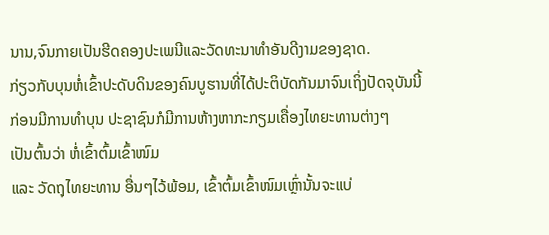ນານ,ຈົນກາຍເປັນຮີດຄອງປະເພນີແລະວັດທະນາທຳອັນດີງາມຂອງຊາດ.
ກ່ຽວກັບບຸນຫໍ່ເຂົ້າປະດັບດິນຂອງຄົນບູຮານທີ່ໄດ້ປະຕິບັດກັນມາຈົນເຖິ່ງປັດຈຸບັນນີ້
ກ່ອນມີການທຳບຸນ ປະຊາຊົນກໍມີການຫ້າງຫາກະກຽມເຄື່ອງໄທຍະທານຕ່າງໆ
ເປັນຕົ້ນວ່າ ຫໍ່ເຂົ້າຕົ້ມເຂົ້າໜົມ
ແລະ ວັດຖຸໄທຍະທານ ອື່ນໆໄວ້ພ້ອມ, ເຂົ້າຕົ້ມເຂົ້າໜົມເຫຼົ່ານັ້ນຈະແບ່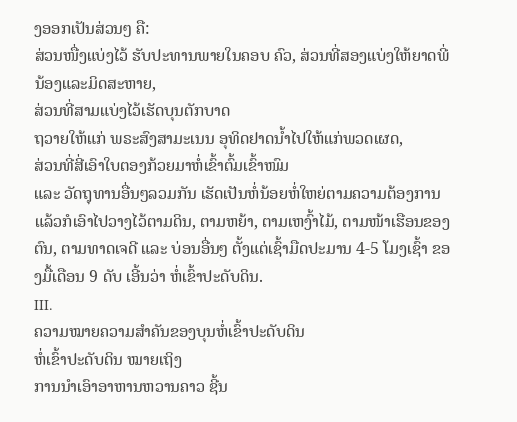ງອອກເປັນສ່ວນໆ ຄື:
ສ່ວນໜື່ງແບ່ງໄວ້ ຮັບປະທານພາຍໃນຄອບ ຄົວ, ສ່ວນທີ່ສອງແບ່ງໃຫ້ຍາດພີ່ນ້ອງແລະມິດສະຫາຍ,
ສ່ວນທີ່ສາມແບ່ງໄວ້ເຮັດບຸນຕັກບາດ
ຖວາຍໃຫ້ແກ່ ພຣະສົງສາມະເນນ ອຸທິດຢາດນໍ້າໄປໃຫ້ແກ່ພວດເຜດ,
ສ່ວນທີ່ສີ່ເອົາໃບຕອງກ້ວຍມາຫໍ່ເຂົ້າຕົ້ມເຂົ້າໜົມ
ແລະ ວັດຖຸທານອື່ນໆລວມກັນ ເຮັດເປັນຫໍ່ນ້ອຍຫໍ່ໃຫຍ່ຕາມຄວາມຕ້ອງການ
ແລ້ວກໍເອົາໄປວາງໄວ້ຕາມດິນ, ຕາມຫຍ້າ, ຕາມເຫງົ້າໄມ້, ຕາມໜ້າເຮືອນຂອງຕົນ, ຕາມທາດເຈດີ ແລະ ບ່ອນອື່ນໆ ຕັ້ງແຕ່ເຊົ້າມືດປະມານ 4-5 ໂມງເຊົ້າ ຂອງມື້ເດືອນ 9 ດັບ ເອີ້ນວ່າ ຫໍ່ເຂົ້າປະດັບດິນ.
III.
ຄວາມໝາຍຄວາມສໍາຄັນຂອງບຸນຫໍ່ເຂົ້າປະດັບດິນ
ຫໍ່ເຂົ້າປະດັບດິນ ໝາຍເຖິງ
ການນໍາເອົາອາຫານຫວານຄາວ ຊີ້ນ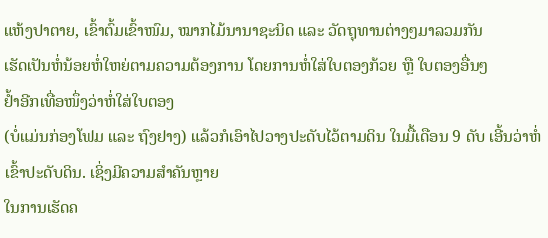ແຫ້ງປາຕາຍ, ເຂົ້າຕົ້ມເຂົ້າໜົມ, ໝາກໄມ້ນານາຊະນິດ ແລະ ວັດຖຸທານຕ່າງໆມາລວມກັນ
ເຮັດເປັນຫໍ່ນ້ອຍຫໍ່ໃຫຍ່ຕາມຄວາມຕ້ອງການ ໂດຍການຫໍ່ໃສ່ໃບຕອງກ້ວຍ ຫຼື ໃບຕອງອື່ນໆ
ຢໍ້າອີກເທື່ອໜຶ່ງວ່າຫໍ່ໃສ່ໃບຕອງ
(ບໍ່ແມ່ນກ່ອງໂຟມ ແລະ ຖົງຢາງ) ແລ້ວກໍເອົາໄປວາງປະດັບໄວ້ຕາມດິນ ໃນມື້ເດືອນ 9 ດັບ ເອີ້ນວ່າຫໍ່ເຂົ້າປະດັບດິນ. ເຊິ່ງມີຄວາມສໍາຄັນຫຼາຍ
ໃນການເຮັດຄ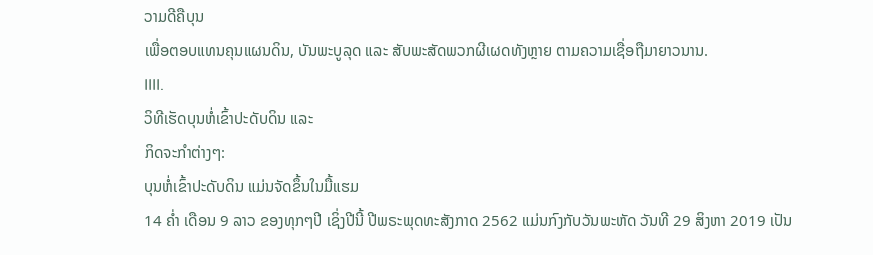ວາມດີຄືບຸນ
ເພື່ອຕອບແທນຄຸນແຜນດິນ, ບັນພະບູລຸດ ແລະ ສັບພະສັດພວກຜີເຜດທັງຫຼາຍ ຕາມຄວາມເຊື່ອຖືມາຍາວນານ.
IIII.
ວິທີເຮັດບຸນຫໍ່ເຂົ້າປະດັບດິນ ແລະ
ກິດຈະກໍາຕ່າງໆ:
ບຸນຫໍ່ເຂົ້າປະດັບດິນ ແມ່ນຈັດຂຶ້ນໃນມື້ແຮມ
14 ຄໍ່າ ເດືອນ 9 ລາວ ຂອງທຸກໆປີ ເຊິ່ງປີນີ້ ປີພຣະພຸດທະສັງກາດ 2562 ແມ່ນກົງກັບວັນພະຫັດ ວັນທີ 29 ສິງຫາ 2019 ເປັນ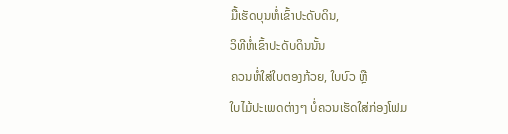ມື້ເຮັດບຸນຫໍ່ເຂົ້າປະດັບດິນ,
ວິທີຫໍ່ເຂົ້າປະດັບດິນນັ້ນ
ຄວນຫໍ່ໃສ່ໃບຕອງກ້ວຍ, ໃບບົວ ຫຼື
ໃບໄມ້ປະເພດຕ່າງໆ ບໍ່ຄວນເຮັດໃສ່ກ່ອງໂຟມ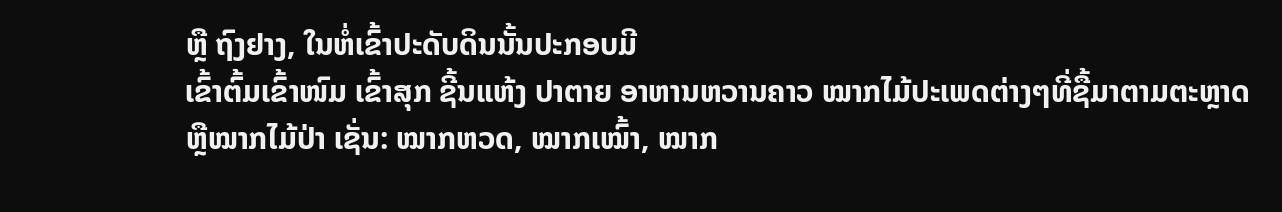ຫຼື ຖົງຢາງ, ໃນຫໍ່ເຂົ້າປະດັບດິນນັ້ນປະກອບມີ
ເຂົ້າຕົ້ມເຂົ້າໜົມ ເຂົ້າສຸກ ຊີ້ນແຫ້ງ ປາຕາຍ ອາຫານຫວານຄາວ ໝາກໄມ້ປະເພດຕ່າງໆທີ່ຊື້ມາຕາມຕະຫຼາດ
ຫຼືໝາກໄມ້ປ່າ ເຊັ່ນ: ໝາກຫວດ, ໝາກເໝົ້າ, ໝາກ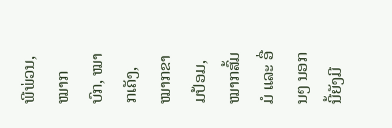ພີພ່ວນ, ໝາກບົກ, ໝາກເຄັງ, ໝາກຂາມປ້ອມ, ໝາກສົ້ມມໍ ແລະ ອື່ນໆ ນອກນີ້ຍັງມີ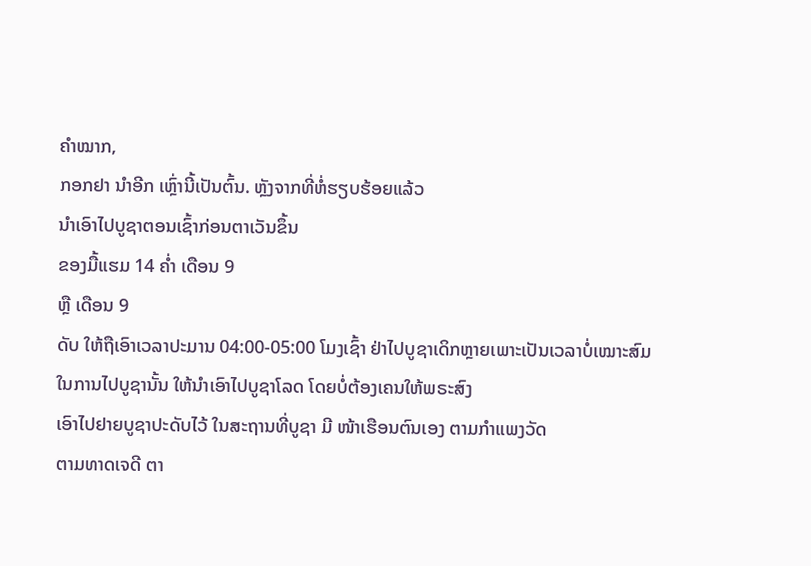ຄໍາໝາກ,
ກອກຢາ ນໍາອີກ ເຫຼົ່ານີ້ເປັນຕົ້ນ. ຫຼັງຈາກທີ່ຫໍ່ຮຽບຮ້ອຍແລ້ວ
ນໍາເອົາໄປບູຊາຕອນເຊົ້າກ່ອນຕາເວັນຂຶ້ນ
ຂອງມື້ແຮມ 14 ຄໍ່າ ເດືອນ 9
ຫຼື ເດືອນ 9
ດັບ ໃຫ້ຖືເອົາເວລາປະມານ 04:00-05:00 ໂມງເຊົ້າ ຢ່າໄປບູຊາເດິກຫຼາຍເພາະເປັນເວລາບໍ່ເໝາະສົມ
ໃນການໄປບູຊານັ້ນ ໃຫ້ນໍາເອົາໄປບູຊາໂລດ ໂດຍບໍ່ຕ້ອງເຄນໃຫ້ພຣະສົງ
ເອົາໄປຢາຍບູຊາປະດັບໄວ້ ໃນສະຖານທີ່ບູຊາ ມີ ໜ້າເຮືອນຕົນເອງ ຕາມກຳແພງວັດ
ຕາມທາດເຈດີ ຕາ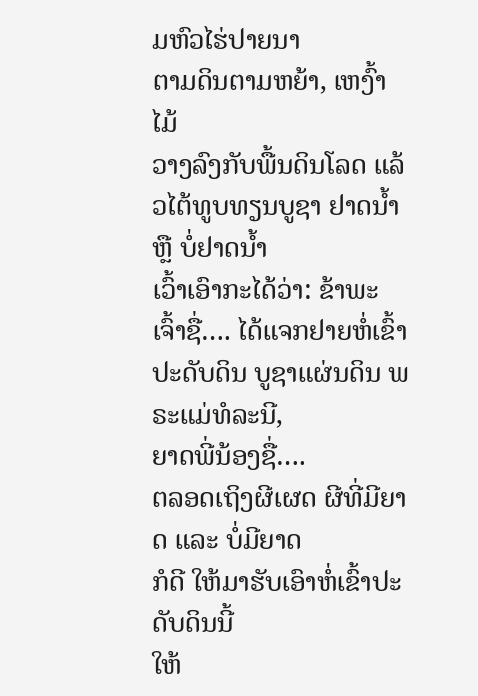ມຫົວໄຮ່ປາຍນາ
ຕາມດິນຕາມຫຍ້າ, ເຫງົ້າໄມ້
ວາງລົງກັບພື້ນດິນໂລດ ແລ້ວໄຕ້ທູບທຽນບູຊາ ຢາດນໍ້າ ຫຼື ບໍ່ຢາດນໍ້າ
ເວົ້າເອົາກະໄດ້ວ່າ: ຂ້າພະເຈົ້າຊື່…. ໄດ້ແຈກຢາຍຫໍ່ເຂົ້າປະດັບດິນ ບູຊາແຜ່ນດິນ ພຣະແມ່ທໍລະນີ,
ຍາດພີ່ນ້ອງຊື່….
ຕລອດເຖິງຜີເຜດ ຜີທີ່ມີຍາດ ແລະ ບໍ່ມີຍາດ
ກໍດີ ໃຫ້ມາຮັບເອົາຫໍ່ເຂົ້າປະດັບດິນນີ້
ໃຫ້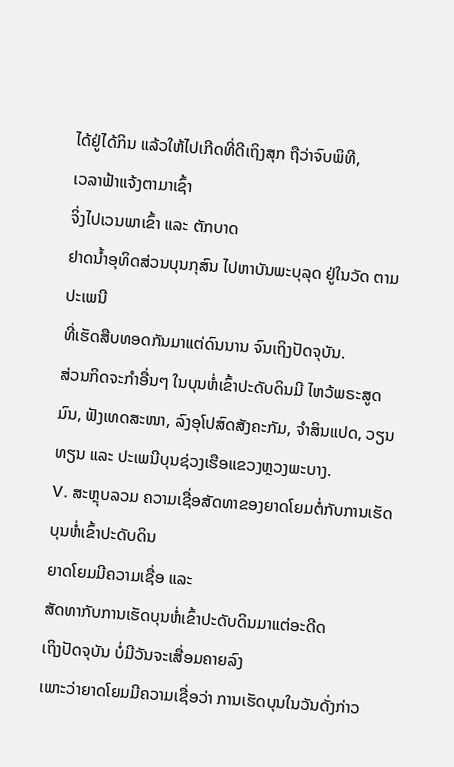ໄດ້ຢູ່ໄດ້ກິນ ແລ້ວໃຫ້ໄປເກີດທີ່ດີເຖິງສຸກ ຖືວ່າຈົບພິທີ,
ເວລາຟ້າແຈ້ງຕາມາເຊົ້າ
ຈິ່ງໄປເວນພາເຂົ້າ ແລະ ຕັກບາດ
ຢາດນໍ້າອຸທິດສ່ວນບຸນກຸສົນ ໄປຫາບັນພະບຸລຸດ ຢູ່ໃນວັດ ຕາມປະເພນີ
ທີ່ເຮັດສືບທອດກັນມາແຕ່ດົນນານ ຈົນເຖິງປັດຈຸບັນ.
ສ່ວນກິດຈະກໍາອື່ນໆ ໃນບຸນຫໍ່ເຂົ້າປະດັບດິນມີ ໄຫວ້ພຣະສູດມົນ, ຟັງເທດສະໜາ, ລົງອຸໂປສົດສັງຄະກັມ, ຈໍາສິນແປດ, ວຽນທຽນ ແລະ ປະເພນີບຸນຊ່ວງເຮືອແຂວງຫຼວງພະບາງ.
V. ສະຫຼຸບລວມ ຄວາມເຊື່ອສັດທາຂອງຍາດໂຍມຕໍ່ກັບການເຮັດບຸນຫໍ່ເຂົ້າປະດັບດິນ
ຍາດໂຍມມີຄວາມເຊື່ອ ແລະ
ສັດທາກັບການເຮັດບຸນຫໍ່ເຂົ້າປະດັບດິນມາແຕ່ອະດີດ
ເຖິງປັດຈຸບັນ ບໍ່ມີວັນຈະເສື່ອມຄາຍລົງ
ເພາະວ່າຍາດໂຍມມີຄວາມເຊື່ອວ່າ ການເຮັດບຸນໃນວັນດັ່ງກ່າວ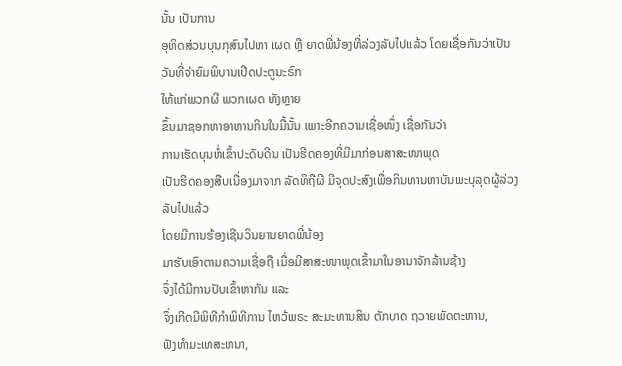ນັ້ນ ເປັນການ
ອຸທິດສ່ວນບຸນກຸສົນໄປຫາ ເຜດ ຫຼື ຍາດພີ່ນ້ອງທີ່ລ່ວງລັບໄປແລ້ວ ໂດຍເຊື່ອກັນວ່າເປັນວັນທີ່ຈ່າຍົມພິບານເປີດປະຕູນະຣົກ
ໃຫ້ແກ່ພວກຜີ ພວກເຜດ ທັງຫຼາຍ
ຂຶ້ນມາຊອກຫາອາຫານກິນໃນມື້ນັ້ນ ເພາະອີກຄວາມເຊື່ອໜຶ່ງ ເຊື່ອກັນວ່າ
ການເຮັດບຸນຫໍ່ເຂົ້າປະດັບດີນ ເປັນຮີດຄອງທີ່ມີມາກ່ອນສາສະໜາພຸດ
ເປັນຮີດຄອງສືບເນື່ອງມາຈາກ ລັດທິຖືຜີ ມີຈຸດປະສົງເພື່ອກິນທານຫາບັນພະບຸລຸດຜູ້ລ່ວງລັບໄປແລ້ວ
ໂດຍມີການຮ້ອງເຊີນວິນຍານຍາດພີ່ນ້ອງ
ມາຮັບເອົາຕາມຄວາມເຊື່ອຖື ເມື່ອມີສາສະໜາພຸດເຂົ້າມາໃນອານາຈັກລ້ານຊ້າງ
ຈຶ່ງໄດ້ມີການປັບເຂົ້າຫາກັນ ແລະ
ຈຶ່ງເກີດມີພິທີກໍາພິທີການ ໄຫວ້ພຣະ ສະມະທານສິນ ຕັກບາດ ຖວາຍພັດຕະຫານ,
ຟັງທໍາມະເທສະຫນາ,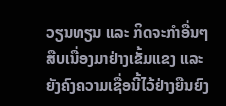ວຽນທຽນ ແລະ ກິດຈະກໍາອື່ນໆ ສືບເນື່ອງມາຢ່າງເຂັ້ມແຂງ ແລະ
ຍັງຄົງຄວາມເຊື່ອນີ້ໄວ້ຢ່າງຍືນຍົງ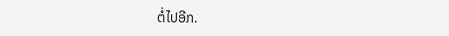ຕໍ່ໄປອີກ.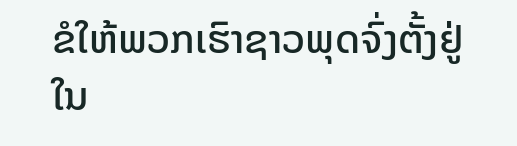ຂໍໃຫ້ພວກເຮົາຊາວພຸດຈົ່ງຕັ້ງຢູ່ໃນ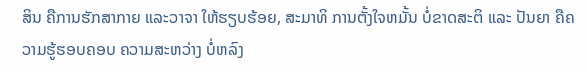ສິນ ຄືການຮັກສາກາຍ ແລະວາຈາ ໃຫ້ຮຽບຮ້ອຍ, ສະມາທິ ການຕັ້ງໃຈຫມັ້ນ ບໍ່ຂາດສະຕິ ແລະ ປັນຍາ ຄືຄວາມຮູ້ຮອບຄອບ ຄວາມສະຫວ່າງ ບໍ່ຫລົງ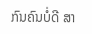ກົນຄົນບໍ່ດີ ສາ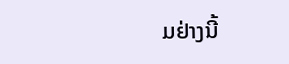ມຢ່າງນີ້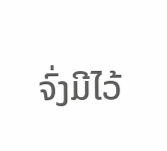ຈົ່ງມີໄວ້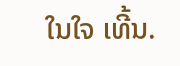ໃນໃຈ ເທີ້ນ.